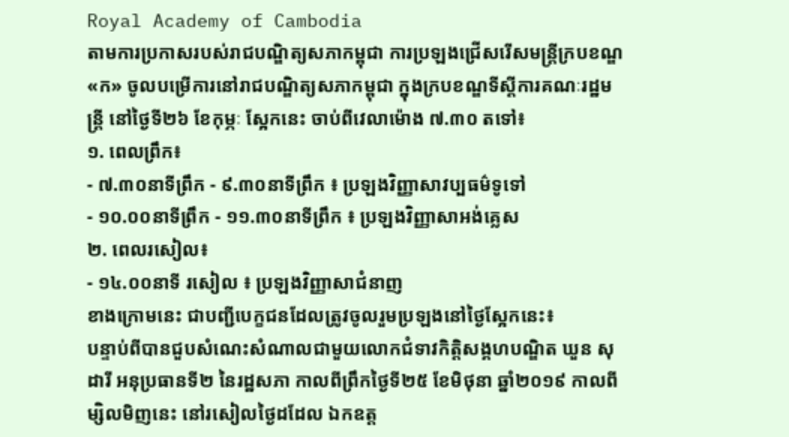Royal Academy of Cambodia
តាមការប្រកាសរបស់រាជបណ្ឌិត្យសភាកម្ពុជា ការប្រឡងជ្រើសរើសមន្ត្រីក្របខណ្ឌ«ក» ចូលបម្រើការនៅរាជបណ្ឌិត្យសភាកម្ពុជា ក្នុងក្របខណ្ឌទីស្តីការគណៈរដ្ឋមន្ត្រី នៅថ្ងៃទី២៦ ខែកុម្ភៈ ស្អែកនេះ ចាប់ពីវេលាម៉ោង ៧.៣០ តទៅ៖
១. ពេលព្រឹក៖
- ៧.៣០នាទីព្រឹក - ៩.៣០នាទីព្រឹក ៖ ប្រឡងវិញ្ញាសាវប្បធម៌ទូទៅ
- ១០.០០នាទីព្រឹក - ១១.៣០នាទីព្រឹក ៖ ប្រឡងវិញ្ញាសាអង់គ្លេស
២. ពេលរសៀល៖
- ១៤.០០នាទី រសៀល ៖ ប្រឡងវិញ្ញាសាជំនាញ
ខាងក្រោមនេះ ជាបញ្ជីបេក្ខជនដែលត្រូវចូលរួមប្រឡងនៅថ្ងៃស្អែកនេះ៖
បន្ទាប់ពីបានជួបសំណេះសំណាលជាមួយលោកជំទាវកិត្តិសង្គហបណ្ឌិត ឃួន សុដារី អនុប្រធានទី២ នៃរដ្ឋសភា កាលពីព្រឹកថ្ងៃទី២៥ ខែមិថុនា ឆ្នាំ២០១៩ កាលពីម្សិលមិញនេះ នៅរសៀលថ្ងៃដដែល ឯកឧត្ត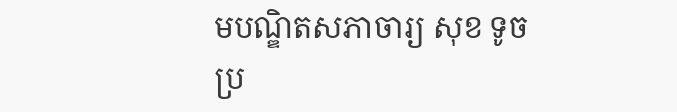មបណ្ឌិតសភាចារ្យ សុខ ទូច ប្រ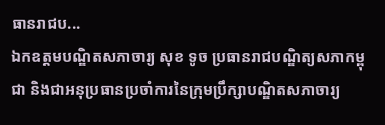ធានរាជប...
ឯកឧត្តមបណ្ឌិតសភាចារ្យ សុខ ទូច ប្រធានរាជបណ្ឌិត្យសភាកម្ពុជា និងជាអនុប្រធានប្រចាំការនៃក្រុមប្រឹក្សាបណ្ឌិតសភាចារ្យ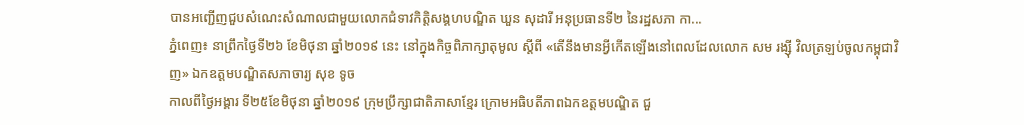បានអញ្ជើញជួបសំណេះសំណាលជាមួយលោកជំទាវកិត្តិសង្គហបណ្ឌិត ឃួន សុដារី អនុប្រធានទី២ នៃរដ្ឋសភា កា...
ភ្នំពេញ៖ នាព្រឹកថ្ងៃទី២៦ ខែមិថុនា ឆ្នាំ២០១៩ នេះ នៅក្នុងកិច្ចពិភាក្សាតុមូល ស្ដីពី «តើនឹងមានអ្វីកើតឡើងនៅពេលដែលលោក សម រង្ស៊ី វិលត្រឡប់ចូលកម្ពុជាវិញ» ឯកឧត្ដមបណ្ឌិតសភាចារ្យ សុខ ទូច
កាលពីថ្ងៃអង្គារ ទី២៥ខែមិថុនា ឆ្នាំ២០១៩ ក្រុមប្រឹក្សាជាតិភាសាខ្មែរ ក្រោមអធិបតីភាពឯកឧត្តមបណ្ឌិត ជួ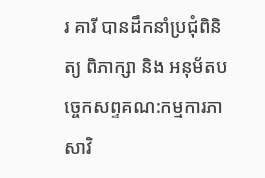រ គារី បានដឹកនាំប្រជុំពិនិត្យ ពិភាក្សា និង អនុម័តបច្ចេកសព្ទគណ:កម្មការភាសាវិ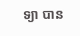ទ្យា បាន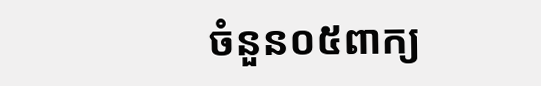ចំនួន០៥ពាក្យ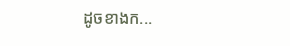ដូចខាងក...